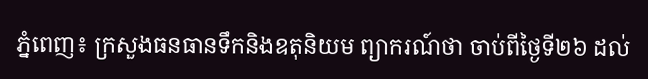ភ្នំពេញ៖ ក្រសួងធនធានទឹកនិងឧតុនិយម ព្យាករណ៍ថា ចាប់ពីថ្ងៃទី២៦ ដល់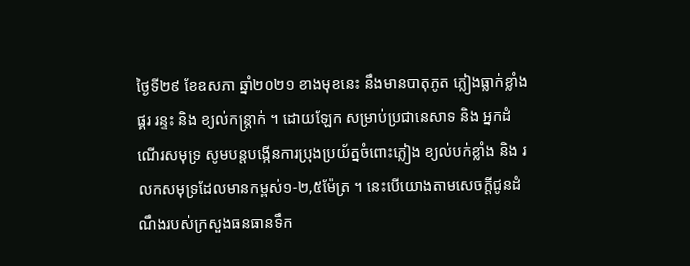ថ្ងៃទី២៩ ខែឧសភា ឆ្នាំ២០២១ ខាងមុខនេះ នឹងមានបាតុភូត ភ្លៀងធ្លាក់ខ្លាំង ផ្គរ រន្ទះ និង ខ្យល់កន្ត្រាក់ ។ ដោយឡែក សម្រាប់ប្រជានេសាទ និង អ្នកដំណើរសមុទ្រ សូមបន្តបង្កើនការប្រុងប្រយ័ត្នចំពោះភ្លៀង ខ្យល់បក់ខ្លាំង និង រលកសមុទ្រដែលមានកម្ពស់១-២,៥ម៉ែត្រ ។ នេះបើយោងតាមសេចក្តីជូនដំណឹងរបស់ក្រសួងធនធានទឹក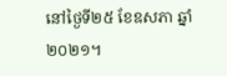នៅថ្ងៃទី២៥ ខែឧសភា ឆ្នាំ២០២១។